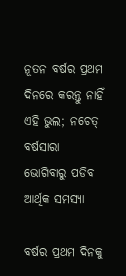ନୂତନ ବର୍ଷର ପ୍ରଥମ ଦିନରେ କରନ୍ତୁ ନାହିଁ ଏହି ଭୁଲ; ନଚେତ୍ ବର୍ଷସାରା ଭୋଗିବାରୁ ପଡିବ ଆର୍ଥିକ ସମସ୍ୟା

ବର୍ଷର ପ୍ରଥମ ଦିନକୁ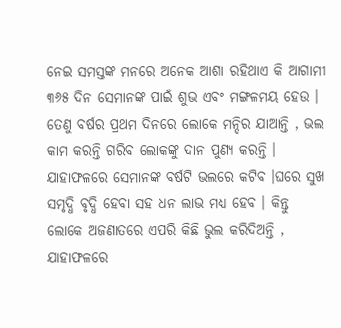ନେଇ ସମସ୍ତଙ୍କ ମନରେ ଅନେକ ଆଶା ରହିଥାଏ କି ଆଗାମୀ ୩୬୫ ଦିନ ସେମାନଙ୍କ ପାଇଁ ଶୁଭ ଏବଂ ମଙ୍ଗଳମୟ ହେଉ । ତେଣୁ ବର୍ଷର ପ୍ରଥମ ଦିନରେ ଲୋକେ ମନ୍ଦିର ଯାଆନ୍ତି , ଭଲ କାମ କରନ୍ତି ଗରିବ ଲୋକଙ୍କୁ ଦାନ ପୁଣ୍ୟ କରନ୍ତି । ଯାହାଫଳରେ ସେମାନଙ୍କ ବର୍ଷଟି ଭଲରେ କଟିବ ।ଘରେ ସୁଖ ସମୃଦ୍ଧି ବୃଦ୍ଧି ହେବା ସହ ଧନ ଲାଭ ମଧ୍ୟ ହେବ । କିନ୍ତୁ ଲୋକେ ଅଜଣାତରେ ଏପରି କିଛି ଭୁଲ କରିଦିଅନ୍ତି , ଯାହାଫଳରେ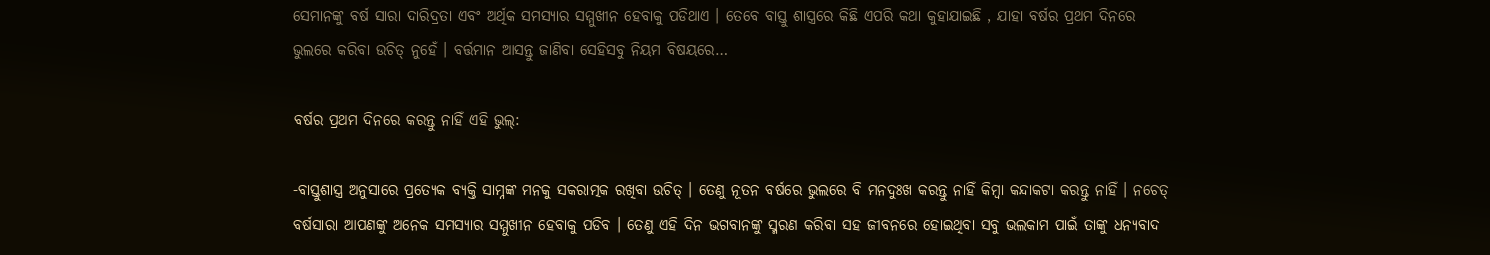ସେମାନଙ୍କୁ ବର୍ଷ ସାରା ଦାରିଦ୍ରତା ଏବଂ ଅର୍ଥିକ ସମସ୍ୟାର ସମ୍ମୁଖୀନ ହେବାକୁ ପଡିଥାଏ । ତେବେ ବାସ୍ତୁ ଶାସ୍ତ୍ରରେ କିଛି ଏପରି କଥା କୁହାଯାଇଛି , ଯାହା ବର୍ଷର ପ୍ରଥମ ଦିନରେ ଭୁଲରେ କରିବା ଉଚିତ୍ ନୁହେଁ । ବର୍ତ୍ତମାନ ଆସନ୍ତୁ ଜାଣିବା ସେହିସବୁ ନିୟମ ବିଷୟରେ…

ବର୍ଷର ପ୍ରଥମ ଦିନରେ କରନ୍ତୁ ନାହିଁ ଏହି ଭୁଲ୍:

-ବାସ୍ତୁଶାସ୍ତ୍ର ଅନୁସାରେ ପ୍ରତ୍ୟେକ ବ୍ୟକ୍ତି ସାମ୍ନଙ୍କ ମନକୁ ସକରାତ୍ମକ ରଖିବା ଉଚିତ୍ । ତେଣୁ ନୂତନ ବର୍ଷରେ ଭୁଲରେ ବି ମନଦୁଃଖ କରନ୍ତୁ ନାହିଁ କିମ୍ବା କନ୍ଦାକଟା କରନ୍ତୁ ନାହିଁ । ନଚେତ୍ ବର୍ଷସାରା ଆପଣଙ୍କୁ ଅନେକ ସମସ୍ୟାର ସମ୍ମୁଖୀନ ହେବାକୁ ପଡିବ । ତେଣୁ ଏହି ଦିନ ଭଗବାନଙ୍କୁ ସ୍ମରଣ କରିବା ସହ ଜୀବନରେ ହୋଇଥିବା ସବୁ ଭଲକାମ ପାଇଁ ତାଙ୍କୁ ଧନ୍ୟବାଦ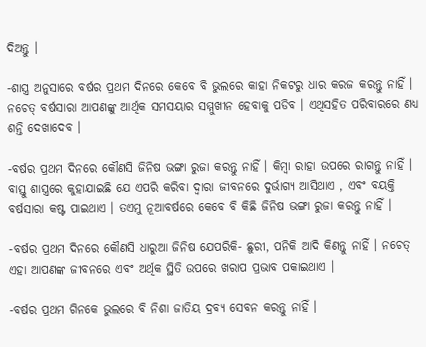ଦିଅନ୍ତୁ ।

-ଶାସ୍ତ୍ର ଅନୁସାରେ ବର୍ଷର ପ୍ରଥମ ଦିନରେ କେବେ ବି ଭୁଲରେ କାହା ନିକଟରୁ ଧାର କରଜ କରନ୍ତୁ ନାହିଁ । ନଚେତ୍ ବର୍ଷସାରା ଆପଣଙ୍କୁ ଆର୍ଥିକ ସମସୟାର ସମ୍ମୁଖୀନ ହେବାକୁ ପଡିବ । ଏଥିସହିତ ପରିବାରରେ ଣଧ୍ୟ ଶନ୍ତି ଦେଖାଦେବ ।

-ବର୍ଷର ପ୍ରଥମ ଦିନରେ କୌଣସି ଜିନିଷ ଭଙ୍ଗା ରୁଜା କରନ୍ତୁ ନାହିଁ । କିମ୍ବା ରାହା ଉପରେ ରାଗନ୍ତୁ ନାହିଁ । ବାସ୍ତୁ ଶାସ୍ତ୍ରରେ କୁହାଯାଇଛି ଯେ ଏପରି କରିବା ଦ୍ୱାରା ଜୀବନରେ ଦୁର୍ଭାଗ୍ୟ ଆସିଥାଏ , ଏବଂ ବୟକ୍ତି ବର୍ଷସାରା କଷ୍ଟ ପାଇଥାଏ । ତଏମୁ ନୂଆବର୍ଷରେ କେବେ ବି କିଛି ଜିନିଷ ଭଙ୍ଗା ରୁଜା କରନ୍ତୁ ନାହିଁ ।

-ବର୍ଷର ପ୍ରଥମ ଦିନରେ କୌଣସି ଧାରୁଆ ଜିନିଷ ଯେପରିକି- ଛୁରୀ, ପନିକି ଆଦି କିଣନ୍ତୁ ନାହିଁ । ନଚେତ୍ ଏହା ଆପଣଙ୍କ ଜୀବନରେ ଏବଂ ଅର୍ଥିକ ସ୍ଥିତି ଉପରେ ଖରାପ ପ୍ରଭାବ ପକାଇଥାଏ ।

-ବର୍ଷର ପ୍ରଥମ ଗିନକେ ଭୁଲରେ ବି ନିଶା ଜାତିୟ ଦ୍ରବ୍ୟ ସେବନ କରନ୍ତୁ ନାହିଁ ।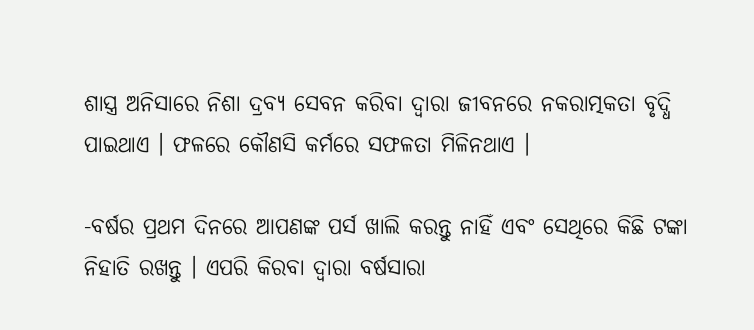ଶାସ୍ତ୍ର ଅନିସାରେ ନିଶା ଦ୍ରବ୍ୟ ସେବନ କରିବା ଦ୍ୱାରା ଜୀବନରେ ନକରାତ୍ମକତା ବୃଦ୍ଧି ପାଇଥାଏ । ଫଳରେ କୌଣସି କର୍ମରେ ସଫଳତା ମିଳିନଥାଏ ।

-ବର୍ଷର ପ୍ରଥମ ଦିନରେ ଆପଣଙ୍କ ପର୍ସ ଖାଲି କରନ୍ତୁ ନାହିଁ ଏବଂ ସେଥିରେ କିଛି ଟଙ୍କା ନିହାତି ରଖନ୍ତୁ । ଏପରି କିରବା ଦ୍ୱାରା ବର୍ଷସାରା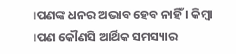।ପଣଙ୍କ ଧନର ଅଭାବ ହେବ ନାହିଁ । କିମ୍ବା ।ପଣ କୌଣସି ଆର୍ଥିକ ସମସ୍ୟାର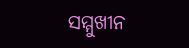ସମ୍ମୁଖୀନ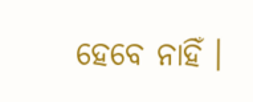ହେବେ ନାହିଁ ।